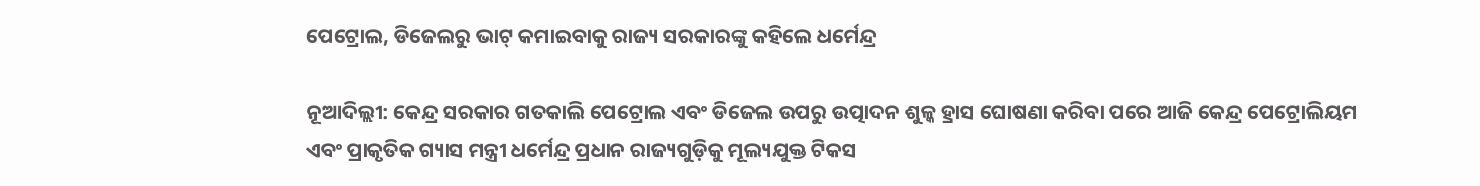ପେଟ୍ରୋଲ, ଡିଜେଲରୁ ଭାଟ୍‌ କମାଇବାକୁ ରାଜ୍ୟ ସରକାରଙ୍କୁ କହିଲେ ଧର୍ମେନ୍ଦ୍ର

ନୂଆଦିଲ୍ଲୀ: କେନ୍ଦ୍ର ସରକାର ଗତକାଲି ପେଟ୍ରୋଲ ଏବଂ ଡିଜେଲ ଉପରୁ ଉତ୍ପାଦନ ଶୁଳ୍କ ହ୍ରାସ ଘୋଷଣା କରିବା ପରେ ଆଜି କେନ୍ଦ୍ର ପେଟ୍ରୋଲିୟମ ଏବଂ ପ୍ରାକୃତିକ ଗ୍ୟାସ ମନ୍ତ୍ରୀ ଧର୍ମେନ୍ଦ୍ର ପ୍ରଧାନ ରାଜ୍ୟଗୁଡ଼ିକୁ ମୂଲ୍ୟଯୁକ୍ତ ଟିକସ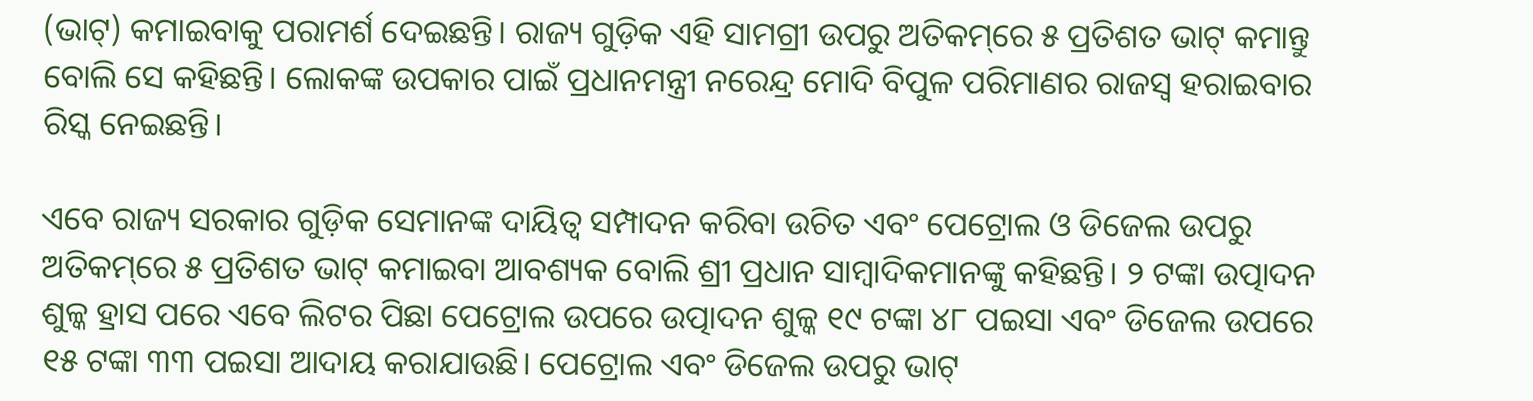(ଭାଟ୍‌) କମାଇବାକୁ ପରାମର୍ଶ ଦେଇଛନ୍ତି। ରାଜ୍ୟ ଗୁଡ଼ିକ ଏହି ସାମଗ୍ରୀ ଉପରୁ ଅତିକମ୍‌ରେ ୫ ପ୍ରତିଶତ ଭାଟ୍‌ କମାନ୍ତୁ ବୋଲି ସେ କହିଛନ୍ତି। ଲୋକଙ୍କ ଉପକାର ପାଇଁ ପ୍ରଧାନମନ୍ତ୍ରୀ ନରେନ୍ଦ୍ର ମୋଦି ବିପୁଳ ପରିମାଣର ରାଜସ୍ୱ ହରାଇବାର ରିସ୍କ ନେଇଛନ୍ତି।

ଏବେ ରାଜ୍ୟ ସରକାର ଗୁଡ଼ିକ ସେମାନଙ୍କ ଦାୟିତ୍ୱ ସମ୍ପାଦନ କରିବା ଉଚିତ ଏବଂ ପେଟ୍ରୋଲ ଓ ଡିଜେଲ ଉପରୁ ଅତିକମ୍‌ରେ ୫ ପ୍ରତିଶତ ଭାଟ୍‌ କମାଇବା ଆବଶ୍ୟକ ବୋଲି ଶ୍ରୀ ପ୍ରଧାନ ସାମ୍ବାଦିକମାନଙ୍କୁ କହିଛନ୍ତି। ୨ ଟଙ୍କା ଉତ୍ପାଦନ ଶୁଳ୍କ ହ୍ରାସ ପରେ ଏବେ ଲିଟର ପିଛା ପେଟ୍ରୋଲ ଉପରେ ଉତ୍ପାଦନ ଶୁଳ୍କ ୧୯ ଟଙ୍କା ୪୮ ପଇସା ଏବଂ ଡିଜେଲ ଉପରେ ୧୫ ଟଙ୍କା ୩୩ ପଇସା ଆଦାୟ କରାଯାଉଛି। ପେଟ୍ରୋଲ ଏବଂ ଡିଜେଲ ଉପରୁ ଭାଟ୍‌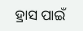ହ୍ରାସ ପାଇଁ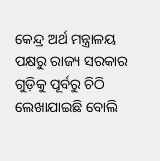କେନ୍ଦ୍ର ଅର୍ଥ ମନ୍ତ୍ରାଳୟ ପକ୍ଷରୁ ରାଜ୍ୟ ସରକାର ଗୁଡ଼ିକୁ ପୂର୍ବରୁ ଚିଠି ଲେଖାଯାଇଛି ବୋଲି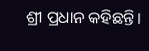ଶ୍ରୀ ପ୍ରଧାନ କହିଛନ୍ତି।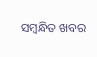ସମ୍ବନ୍ଧିତ ଖବର